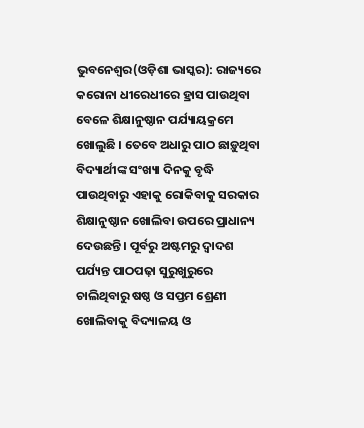ଭୁବନେଶ୍ୱର(ଓଡ଼ିଶା ଭାସ୍କର): ରାଜ୍ୟରେ କରୋନା ଧୀରେଧୀରେ ହ୍ରାସ ପାଉଥିବା ବେଳେ ଶିକ୍ଷାନୁଷ୍ଠାନ ପର୍ଯ୍ୟାୟକ୍ରମେ ଖୋଲୁଛି । ତେବେ ଅଧାରୁ ପାଠ ଛାଡ଼ୁଥିବା ବିଦ୍ୟାର୍ଥୀଙ୍କ ସଂଖ୍ୟା ଦିନକୁ ବୃଦ୍ଧି ପାଉଥିବାରୁ ଏହାକୁ ରୋକିବାକୁ ସରକାର ଶିକ୍ଷାନୁଷ୍ଠାନ ଖୋଲିବା ଉପରେ ପ୍ରାଧାନ୍ୟ ଦେଉଛନ୍ତି । ପୂର୍ବରୁ ଅଷ୍ଟମରୁ ଦ୍ୱାଦଶ ପର୍ଯ୍ୟନ୍ତ ପାଠପଢ଼ା ସୁରୁଖୁରୁରେ ଚାଲିଥିବାରୁ ଷଷ୍ଠ ଓ ସପ୍ତମ ଶ୍ରେଣୀ ଖୋଲିବାକୁ ବିଦ୍ୟାଳୟ ଓ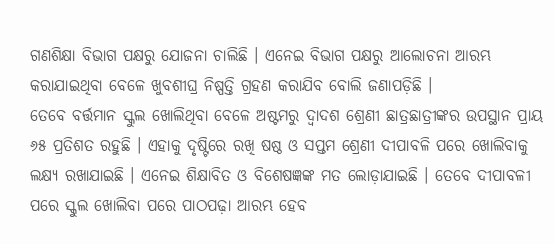ଗଣଶିକ୍ଷା ବିଭାଗ ପକ୍ଷରୁ ଯୋଜନା ଚାଲିଛି । ଏନେଇ ବିଭାଗ ପକ୍ଷରୁ ଆଲୋଚନା ଆରମ୍ଭ କରାଯାଇଥିବା ବେଳେ ଖୁବଶୀଘ୍ର ନିଷ୍ପତ୍ତି ଗ୍ରହଣ କରାଯିବ ବୋଲି ଜଣାପଡ଼ିଛି ।
ତେବେ ବର୍ତ୍ତମାନ ସ୍କୁଲ ଖୋଲିଥିବା ବେଳେ ଅଷ୍ଟମରୁ ଦ୍ୱାଦଶ ଶ୍ରେଣୀ ଛାତ୍ରଛାତ୍ରୀଙ୍କର ଉପସ୍ଥାନ ପ୍ରାୟ ୬୫ ପ୍ରତିଶତ ରହୁଛି । ଏହାକୁ ଦୃଷ୍ଟିରେ ରଖି ଷଷ୍ଠ ଓ ସପ୍ତମ ଶ୍ରେଣୀ ଦୀପାବଳି ପରେ ଖୋଲିବାକୁ ଲକ୍ଷ୍ୟ ରଖାଯାଇଛି । ଏନେଇ ଶିକ୍ଷାବିତ ଓ ବିଶେଷଜ୍ଞଙ୍କ ମତ ଲୋଡ଼ାଯାଇଛି । ତେବେ ଦୀପାବଳୀ ପରେ ସ୍କୁଲ ଖୋଲିବା ପରେ ପାଠପଢ଼ା ଆରମ୍ଭ ହେବ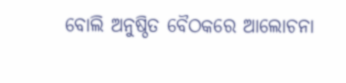ବୋଲି ଅନୁଷ୍ଠିତ ବୈଠକରେ ଆଲୋଚନା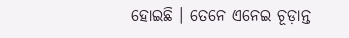ହୋଇଛି । ତେନେ ଏନେଇ ଚୂଡ଼ାନ୍ତ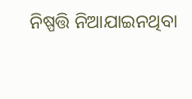ନିଷ୍ପତ୍ତି ନିଆଯାଇନଥିବା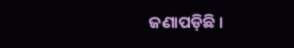ଜଣାପଡ଼ିଛି ।